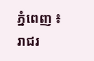ភ្នំពេញ ៖ រាជរ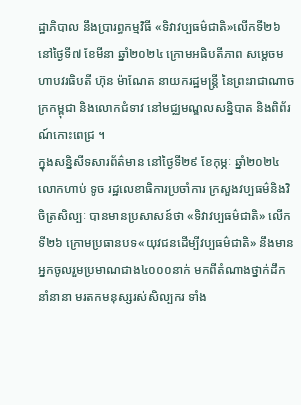ដ្ឋាភិបាល នឹងប្រារព្ធកម្មវិធី «ទិវាវប្បធម៌ជាតិ»លើកទី២៦ នៅថ្ងៃទី៧ ខែមីនា ឆ្នាំ២០២៤ ក្រោមអធិបតីភាព សម្តេចមហាបវរធិបតី ហ៊ុន ម៉ាណែត នាយករដ្ឋមន្ត្រី នៃព្រះរាជាណាចក្រកម្ពុជា និងលោកជំទាវ នៅមជ្ឈមណ្ឌលសន្និបាត និងពិព័រណ៍កោះពេជ្រ ។
ក្នុងសន្និសីទសារព័ត៌មាន នៅថ្ងៃទី២៩ ខែកុម្ភៈ ឆ្នាំ២០២៤ លោកហាប់ ទូច រដ្ឋលេខាធិការប្រចាំការ ក្រសួងវប្បធម៌និងវិចិត្រសិល្បៈ បានមានប្រសាសន៍ថា «ទិវាវប្បធម៌ជាតិ» លើកទី២៦ ក្រោមប្រធានបទ«យុវជនដើម្បីវប្បធម៌ជាតិ» នឹងមានអ្នកចូលរួមប្រមាណជាង៤០០០នាក់ មកពីតំណាងថ្នាក់ដឹកនាំនានា មរតកមនុស្សរស់សិល្បករ ទាំង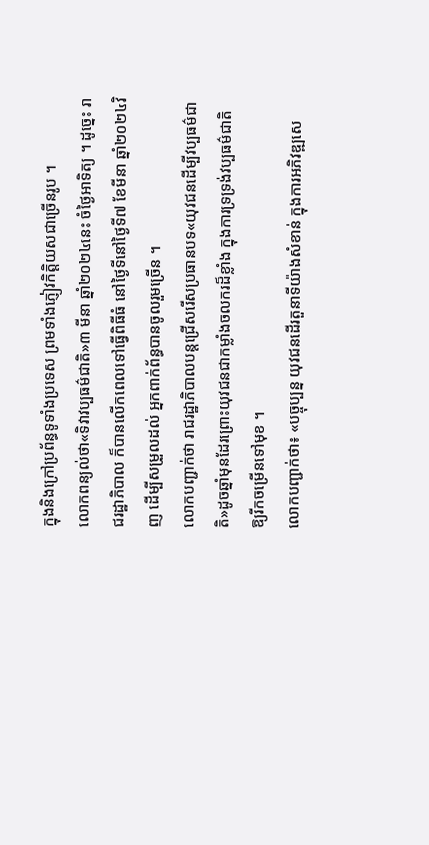ក្នុងនិងក្រៅប្រព័ន្ធទូទាំងប្រទេស ព្រមទាំងភ្ញៀវកិត្តិយសជាច្រើនរូប ។
លោកពន្យល់ថា«ទិវាវប្បធម៌ជាតិ»៣ មីនា ឆ្នាំ២០២៤នេះ ចំថ្ងៃអាទិត្យ ។ ដូច្នេះ រាជរដ្ឋាភិបាល ក៏បានលើកពេលទៅធ្វើពិធីធំ នៅថ្ងៃទីនៅថ្ងៃទី៧ ខែមីនា ឆ្នាំ២០២៤វិញ ដើម្បីសម្រួលដល់ អ្នកពាក់ព័ន្ធបានចូលរួមច្រើន ។
លោកបញ្ជាក់ថា រាជរដ្ឋាភិបាលបន្តជ្រើសរើសប្រធានបទ«យុវជនដើម្បីវប្បធម៌ជាតិ»ដូចឆ្នាំមុនដែរព្រោះយុវជនជាកម្លាំងចលករដ៏ខ្លាំង ក្នុងការទ្រទ្រង់វប្បធម៌ជាតិ ឱ្យរីកចម្រើនទៅមុខ ។
លោកបញ្ជាក់ថា៖ «បច្ចុប្បន្ន យុវជនដើរតួនាទីយ៉ាងសំខាន់ ក្នុងការអភិវឌ្ឍសេ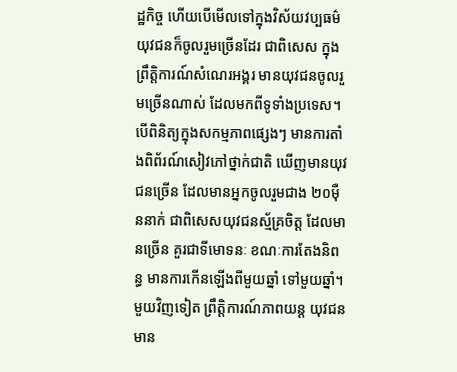ដ្ឋកិច្ច ហើយបើមើលទៅក្នុងវិស័យវប្បធម៌ យុវជនក៏ចូលរួមច្រើនដែរ ជាពិសេស ក្នុងព្រឹត្តិការណ៍សំណេរអង្គរ មានយុវជនចូលរួមច្រើនណាស់ ដែលមកពីទូទាំងប្រទេស។ បើពិនិត្យក្នុងសកម្មភាពផ្សេងៗ មានការតាំងពិព័រណ៍សៀវភៅថ្នាក់ជាតិ ឃើញមានយុវជនច្រើន ដែលមានអ្នកចូលរួមជាង ២០ម៉ឺននាក់ ជាពិសេសយុវជនស្ម័គ្រចិត្ត ដែលមានច្រើន គួរជាទីមោទនៈ ខណៈការតែងនិពន្ធ មានការកើនឡើងពីមួយឆ្នាំ ទៅមួយឆ្នាំ។ មួយវិញទៀត ព្រឹត្តិការណ៍ភាពយន្ត យុវជនមាន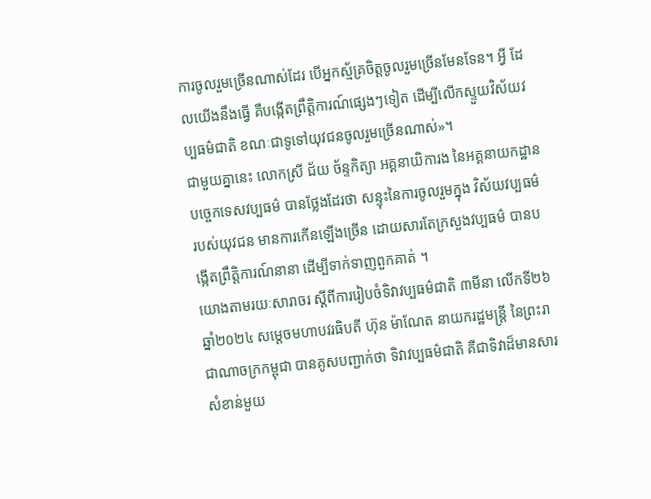ការចូលរួមច្រើនណាស់ដែរ បើអ្នកស្ម័គ្រចិត្តចូលរួមច្រើនមែនទែន។ អ្វី ដែលយើងនឹងធ្វើ គឺបង្កើតព្រឹត្តិការណ៍ផ្សេងៗទៀត ដើម្បីលើកស្ទួយវិស័យវប្បធម៌ជាតិ ខណៈជាទូទៅយុវជនចូលរួមច្រើនណាស់»។
ជាមួយគ្នានេះ លោកស្រី ជ័យ ច័ន្ទកិត្យា អគ្គនាយិការង នៃអគ្គនាយកដ្ឋាន បច្ចេកទេសវប្បធម៌ បានថ្លែងដែរថា សន្ទុះនៃការចូលរួមក្នុង វិស័យវប្បធម៌ របស់យុវជន មានការកើនឡើងច្រើន ដោយសារតែក្រសួងវប្បធម៌ បានបង្កើតព្រឹត្តិការណ៍នានា ដើម្បីទាក់ទាញពួកគាត់ ។
យោងតាមរយៈសារាចរ ស្តីពីការរៀបចំទិវាវប្បធម៌ជាតិ ៣មីនា លើកទី២៦ ឆ្នាំ២០២៤ សម្តេចមហាបវរធិបតី ហ៊ុន ម៉ាណែត នាយករដ្ឋមន្ត្រី នៃព្រះរាជាណាចក្រកម្ពុជា បានគូសបញ្ជាក់ថា ទិវាវប្បធម៌ជាតិ គឺជាទិវាដ៏មានសារសំខាន់មួយ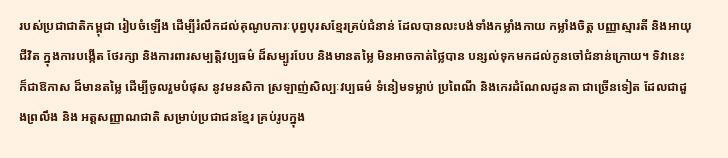របស់ប្រជាជាតិកម្ពុជា រៀបចំឡើង ដើម្បីរំលឹកដល់គុណូបការៈបុព្វបុរសខ្មែរគ្រប់ជំនាន់ ដែលបានលះបង់ទាំងកម្លាំងកាយ កម្លាំងចិត្ត បញ្ញាស្មារតី និងអាយុជីវិត ក្នុងការបង្កើត ថែរក្សា និងការពារសម្បត្តិវប្បធម៌ ដ៏សម្បូរបែប និងមានតម្លៃ មិនអាចកាត់ថ្លៃបាន បន្សល់ទុកមកដល់កូនចៅជំនាន់ក្រោយ។ ទិវានេះ ក៏ជាឱកាស ដ៏មានតម្លៃ ដើម្បីចូលរួមបំផុស នូវមនសិកា ស្រឡាញ់សិល្បៈវប្បធម៌ ទំនៀមទម្លាប់ ប្រពៃណី និងកេរដំណែលដូនតា ជាច្រើនទៀត ដែលជាដួងព្រលឹង និង អត្តសញ្ញាណជាតិ សម្រាប់ប្រជាជនខ្មែរ គ្រប់រូបក្នុង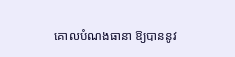គោលបំណងធានា ឱ្យបាននូវ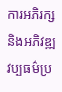ការអភិរក្សនិងអភិវឌ្ឍវប្បធម៌ប្រ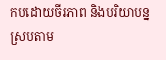កបដោយចីរភាព និងបរិយាបន្ន ស្របតាម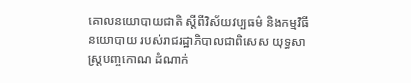គោលនយោបាយជាតិ ស្តីពីវិស័យវប្បធម៌ និងកម្មវិធីនយោបាយ របស់រាជរដ្ឋាភិបាលជាពិសេស យុទ្ធសាស្ត្របញ្ចកោណ ដំណាក់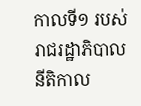កាលទី១ របស់រាជរដ្ឋាភិបាល នីតិកាល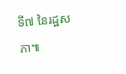ទី៧ នៃរដ្ឋសភា៕